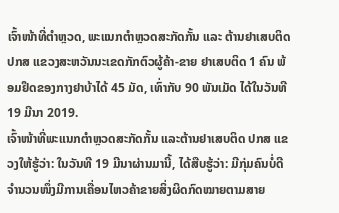ເຈົ້າໜ້າທີ່ຕຳຫຼວດ, ພະແນກຕຳຫຼວດສະກັດກັ້ນ ແລະ ຕ້ານຢາເສບຕິດ ປກສ ແຂວງສະຫວັນນະເຂດກັກຕົວຜູ້ຄ້າ-ຂາຍ ຢາເສບຕິດ 1 ຄົນ ພ້ອມຢຶດຂອງກາງຢາບ້າໄດ້ 45 ມັດ, ເທົ່າກັບ 90 ພັນເມັດ ໄດ້ໃນວັນທີ 19 ມີນາ 2019.
ເຈົ້າໜ້າທີ່ພະແນກຕຳຫຼວດສະກັດກັ້ນ ແລະຕ້ານຢາເສບຕິດ ປກສ ແຂວງໃຫ້ຮູ້ວ່າ: ໃນວັນທີ 19 ມີນາຜ່ານມານີ້, ໄດ້ສືບຮູ້ວ່າ: ມີກຸ່ມຄົນບໍ່ດີຈຳນວນໜຶ່ງມີການເຄື່ອນໄຫວຄ້າຂາຍສິ່ງຜິດກົດໝາຍຕາມສາຍ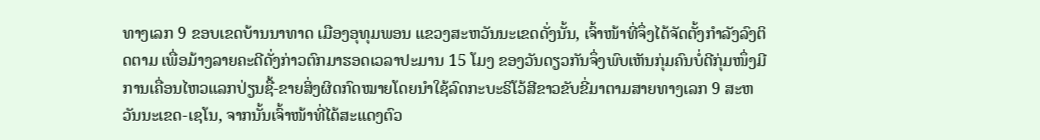ທາງເລກ 9 ຂອບເຂດບ້ານນາທາດ ເມືອງອຸທຸມພອນ ແຂວງສະຫວັນນະເຂດດັ່ງນັ້ນ, ເຈົ້າໜ້າທີ່ຈຶ່ງໄດ້ຈັດຕັ້ງກຳລັງລົງຕິດຕາມ ເພື່ອມ້າງລາຍຄະດີດັ່ງກ່າວຕົກມາຮອດເວລາປະມານ 15 ໂມງ ຂອງວັນດຽວກັນຈຶ່ງພົບເຫັນກຸ່ມຄົນບໍ່ດີກຸ່ມໜຶ່ງມີການເຄື່ອນໄຫວແລກປ່ຽນຊື້-ຂາຍສິ່ງຜິດກົດໝາຍໂດຍນຳໃຊ້ລົດກະບະຣິໂວ້ສີຂາວຂັບຂີ່ມາຕາມສາຍທາງເລກ 9 ສະຫວັນນະເຂດ-ເຊໂນ, ຈາກນັ້ນເຈົ້າໜ້າທີ່ໄດ້ສະແດງຕົວ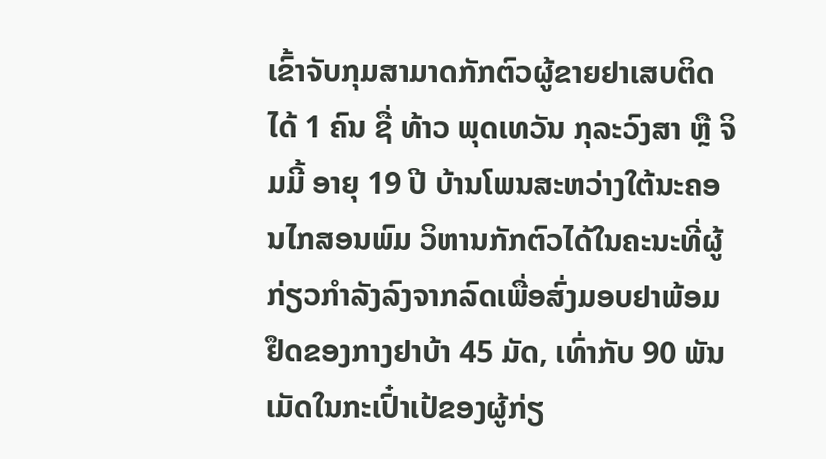ເຂົ້າຈັບກຸມສາມາດກັກຕົວຜູ້ຂາຍຢາເສບຕິດໄດ້ 1 ຄົນ ຊື່ ທ້າວ ພຸດເທວັນ ກຸລະວົງສາ ຫຼື ຈິມມີ້ ອາຍຸ 19 ປີ ບ້ານໂພນສະຫວ່າງໃຕ້ນະຄອນໄກສອນພົມ ວິຫານກັກຕົວໄດ້ໃນຄະນະທີ່ຜູ້ກ່ຽວກຳລັງລົງຈາກລົດເພື່ອສົ່ງມອບຢາພ້ອມຢຶດຂອງກາງຢາບ້າ 45 ມັດ, ເທົ່າກັບ 90 ພັນເມັດໃນກະເປົ໋າເປ້ຂອງຜູ້ກ່ຽ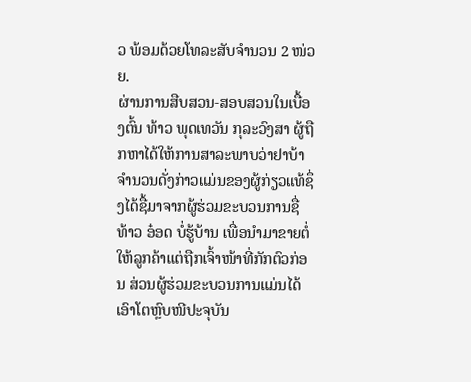ວ ພ້ອມດ້ວຍໂທລະສັບຈຳນວນ 2 ໜ່ວຍ.
ຜ່ານການສືບສວນ-ສອບສວນໃນເບື້ອງຕົ້ນ ທ້າວ ພຸດເທວັນ ກຸລະວົງສາ ຜູ້ຖືກຫາໄດ້ໃຫ້ການສາລະພາບວ່າຢາບ້າຈຳນວນດັ່ງກ່າວແມ່ນຂອງຜູ້ກ່ຽວແທ້ຊຶ່ງໄດ້ຊື້ມາຈາກຜູ້ຮ່ວມຂະບວນການຊື່ ທ້າວ ອ໋ອດ ບໍ່ຮູ້ບ້ານ ເພື່ອນຳມາຂາຍຕໍ່ໃຫ້ລູກຄ້າແຕ່ຖືກເຈົ້າໜ້າທີ່ກັກຕົວກ່ອນ ສ່ວນຜູ້ຮ່ວມຂະບວນການແມ່ນໄດ້ເອົາໂຕຫຼົບໜີປະຈຸບັນ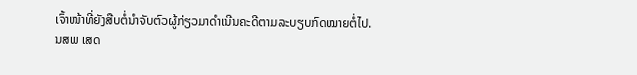ເຈົ້າໜ້າທີ່ຍັງສືບຕໍ່ນຳຈັບຕົວຜູ້ກ່ຽວມາດຳເນີນຄະດີຕາມລະບຽບກົດໝາຍຕໍ່ໄປ.
ນສພ ເສດ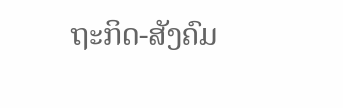ຖະກິດ-ສັງຄົມ